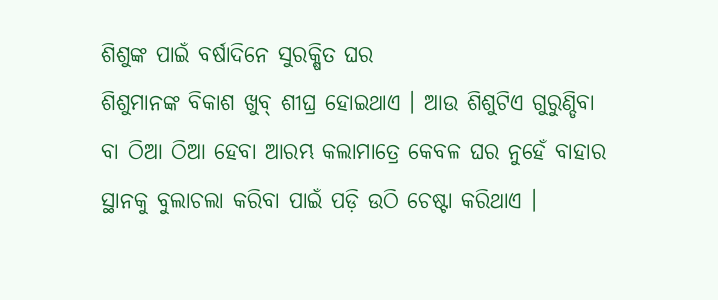ଶିଶୁଙ୍କ ପାଇଁ ବର୍ଷାଦିନେ ସୁରକ୍ଷିତ ଘର
ଶିଶୁମାନଙ୍କ ବିକାଶ ଖୁବ୍ ଶୀଘ୍ର ହୋଇଥାଏ । ଆଉ ଶିଶୁଟିଏ ଗୁରୁଣ୍ଡିବା ବା ଠିଆ ଠିଆ ହେବା ଆରମ୍ଭ କଲାମାତ୍ରେ କେବଳ ଘର ନୁହେଁ ବାହାର ସ୍ଥାନକୁ ବୁଲାଚଲା କରିବା ପାଇଁ ପଡ଼ି ଉଠି ଚେଷ୍ଟା କରିଥାଏ ।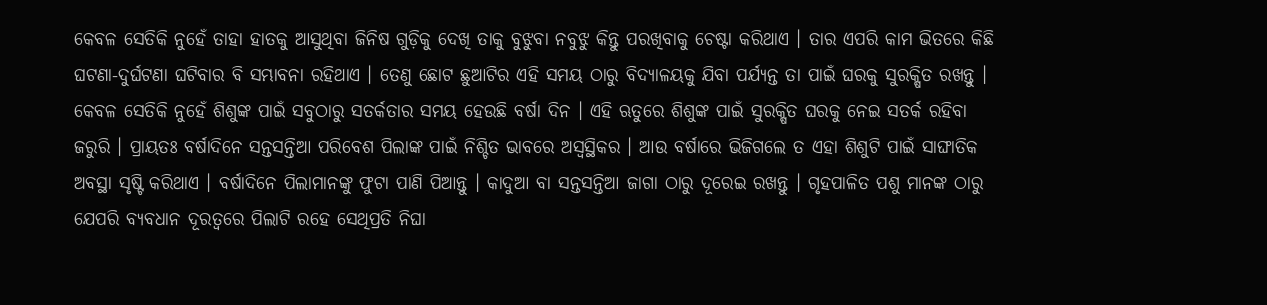କେବଳ ସେତିକି ନୁହେଁ ତାହା ହାତକୁ ଆସୁଥିବା ଜିନିଷ ଗୁଡ଼ିକୁ ଦେଖି ତାକୁ ବୁଝୁବା ନବୁଝୁ କିନ୍ତୁ ପରଖିବାକୁ ଚେଷ୍ଟା କରିଥାଏ । ତାର ଏପରି କାମ ଭିତରେ କିଛି ଘଟଣା-ଦୁର୍ଘଟଣା ଘଟିବାର ବି ସମ୍ଭାବନା ରହିଥାଏ । ତେଣୁ ଛୋଟ ଛୁଆଟିର ଏହି ସମୟ ଠାରୁ ବିଦ୍ୟାଳୟକୁ ଯିବା ପର୍ଯ୍ୟନ୍ତ ତା ପାଇଁ ଘରକୁ ସୁରକ୍ଷିତ ରଖନ୍ତୁ । କେବଳ ସେତିକି ନୁହେଁ ଶିଶୁଙ୍କ ପାଇଁ ସବୁଠାରୁ ସତର୍କତାର ସମୟ ହେଉଛି ବର୍ଷା ଦିନ । ଏହି ଋତୁରେ ଶିଶୁଙ୍କ ପାଇଁ ସୁରକ୍ଷିତ ଘରକୁ ନେଇ ସତର୍କ ରହିବା ଜରୁରି । ପ୍ରାୟତଃ ବର୍ଷାଦିନେ ସନ୍ତସନ୍ତିଆ ପରିବେଶ ପିଲାଙ୍କ ପାଇଁ ନିଶ୍ଚିତ ଭାବରେ ଅସ୍ୱସ୍ଥିକର । ଆଉ ବର୍ଷାରେ ଭିଜିଗଲେ ତ ଏହା ଶିଶୁଟି ପାଇଁ ସାଙ୍ଘାତିକ ଅବସ୍ଥା ସୃଷ୍ଟି କରିଥାଏ । ବର୍ଷାଦିନେ ପିଲାମାନଙ୍କୁ ଫୁଟା ପାଣି ପିଆନ୍ତୁ । କାଦୁଆ ବା ସନ୍ତସନ୍ତିଆ ଜାଗା ଠାରୁ ଦୂରେଇ ରଖନ୍ତୁ । ଗୃହପାଳିତ ପଶୁ ମାନଙ୍କ ଠାରୁ ଯେପରି ବ୍ୟବଧାନ ଦୂରତ୍ୱରେ ପିଲାଟି ରହେ ସେଥିପ୍ରତି ନିଘା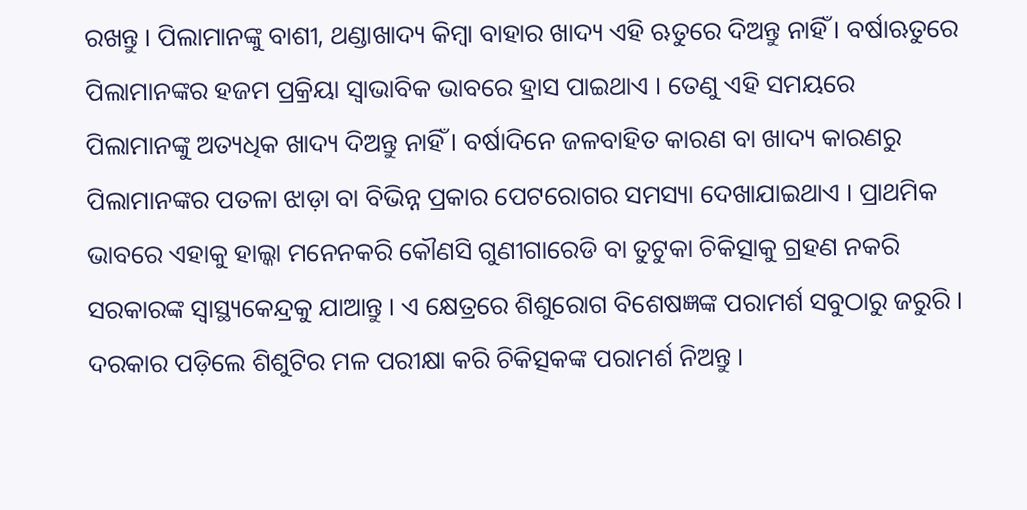ରଖନ୍ତୁ । ପିଲାମାନଙ୍କୁ ବାଶୀ, ଥଣ୍ଡାଖାଦ୍ୟ କିମ୍ବା ବାହାର ଖାଦ୍ୟ ଏହି ଋତୁରେ ଦିଅନ୍ତୁ ନାହିଁ । ବର୍ଷାଋତୁରେ ପିଲାମାନଙ୍କର ହଜମ ପ୍ରକ୍ରିୟା ସ୍ୱାଭାବିକ ଭାବରେ ହ୍ରାସ ପାଇଥାଏ । ତେଣୁ ଏହି ସମୟରେ ପିଲାମାନଙ୍କୁ ଅତ୍ୟଧିକ ଖାଦ୍ୟ ଦିଅନ୍ତୁ ନାହିଁ । ବର୍ଷାଦିନେ ଜଳବାହିତ କାରଣ ବା ଖାଦ୍ୟ କାରଣରୁ ପିଲାମାନଙ୍କର ପତଳା ଝାଡ଼ା ବା ବିଭିନ୍ନ ପ୍ରକାର ପେଟରୋଗର ସମସ୍ୟା ଦେଖାଯାଇଥାଏ । ପ୍ରାଥମିକ ଭାବରେ ଏହାକୁ ହାଲ୍କା ମନେନକରି କୌଣସି ଗୁଣୀଗାରେଡି ବା ତୁଟୁକା ଚିକିତ୍ସାକୁ ଗ୍ରହଣ ନକରି ସରକାରଙ୍କ ସ୍ୱାସ୍ଥ୍ୟକେନ୍ଦ୍ରକୁ ଯାଆନ୍ତୁ । ଏ କ୍ଷେତ୍ରରେ ଶିଶୁରୋଗ ବିଶେଷଜ୍ଞଙ୍କ ପରାମର୍ଶ ସବୁଠାରୁ ଜରୁରି । ଦରକାର ପଡ଼ିଲେ ଶିଶୁଟିର ମଳ ପରୀକ୍ଷା କରି ଚିକିତ୍ସକଙ୍କ ପରାମର୍ଶ ନିଅନ୍ତୁ ।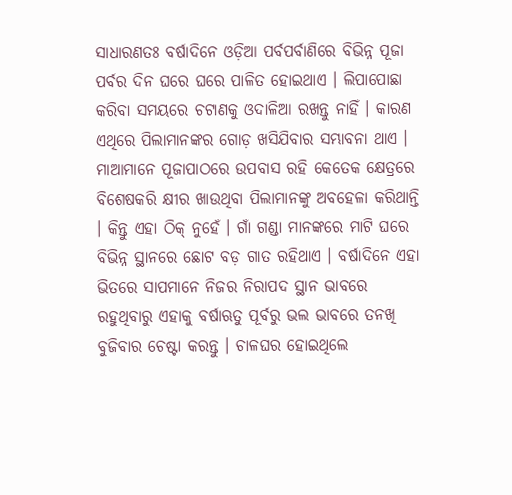ସାଧାରଣତଃ ବର୍ଷାଦିନେ ଓଡ଼ିଆ ପର୍ବପର୍ବାଣିରେ ବିଭିନ୍ନ ପୂଜା ପର୍ବର ଦିନ ଘରେ ଘରେ ପାଳିତ ହୋଇଥାଏ । ଲିପାପୋଛା କରିବା ସମୟରେ ଚଟାଣକୁ ଓଦାଳିଆ ରଖନ୍ତୁ ନାହିଁ । କାରଣ ଏଥିରେ ପିଲାମାନଙ୍କର ଗୋଡ଼ ଖସିଯିବାର ସମ୍ଭାବନା ଥାଏ । ମାଆମାନେ ପୂଜାପାଠରେ ଉପବାସ ରହି କେତେକ କ୍ଷେତ୍ରରେ ବିଶେଷକରି କ୍ଷୀର ଖାଉଥିବା ପିଲାମାନଙ୍କୁ ଅବହେଳା କରିଥାନ୍ତି । କିନ୍ତୁ ଏହା ଠିକ୍ ନୁହେଁ । ଗାଁ ଗଣ୍ଡା ମାନଙ୍କରେ ମାଟି ଘରେ ବିଭିନ୍ନ ସ୍ଥାନରେ ଛୋଟ ବଡ଼ ଗାତ ରହିଥାଏ । ବର୍ଷାଦିନେ ଏହା ଭିତରେ ସାପମାନେ ନିଜର ନିରାପଦ ସ୍ଥାନ ଭାବରେ ରହୁଥିବାରୁ ଏହାକୁ ବର୍ଷାଋତୁ ପୂର୍ବରୁ ଭଲ ଭାବରେ ତନଖି ବୁଜିବାର ଚେଷ୍ଟା କରନ୍ତୁ । ଚାଳଘର ହୋଇଥିଲେ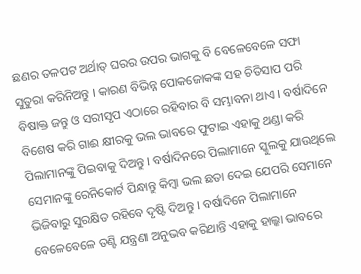ଛଣର ତଳପଟ ଅର୍ଥାତ୍ ଘରର ଉପର ଭାଗକୁ ବି ବେଳେବେଳେ ସଫା ସୁତୁରା କରିନିଅନ୍ତୁ । କାରଣ ବିଭିନ୍ନ ପୋକଜୋକଙ୍କ ସହ ଚିତିସାପ ପରି ବିଷାକ୍ତ ଜନ୍ତୁ ଓ ସରୀସୃପ ଏଠାରେ ରହିବାର ବି ସମ୍ଭାବନା ଥାଏ । ବର୍ଷାଦିନେ ବିଶେଷ କରି ଗାଈ କ୍ଷୀରକୁ ଭଲ ଭାବରେ ଫୁଟାଇ ଏହାକୁ ଥଣ୍ଡା କରି ପିଲାମାନଙ୍କୁ ପିଇବାକୁ ଦିଅନ୍ତୁ । ବର୍ଷାଦିନରେ ପିଲାମାନେ ସ୍କୁଲକୁ ଯାଉଥିଲେ ସେମାନଙ୍କୁ ରେନିକୋର୍ଟ ପିନ୍ଧାନ୍ତୁ କିମ୍ବା ଭଲ ଛତା ଦେଇ ଯେପରି ସେମାନେ ଭିଜିବାରୁ ସୁରକ୍ଷିତ ରହିବେ ଦୃଷ୍ଟି ଦିଅନ୍ତୁ । ବର୍ଷାଦିନେ ପିଲାମାନେ ବେଳେବେଳେ ତଣ୍ଟି ଯନ୍ତ୍ରଣା ଅନୁଭବ କରିଥାନ୍ତି ଏହାକୁ ହାଲ୍କା ଭାବରେ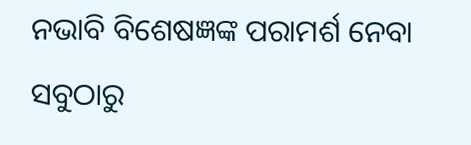ନଭାବି ବିଶେଷଜ୍ଞଙ୍କ ପରାମର୍ଶ ନେବା ସବୁଠାରୁ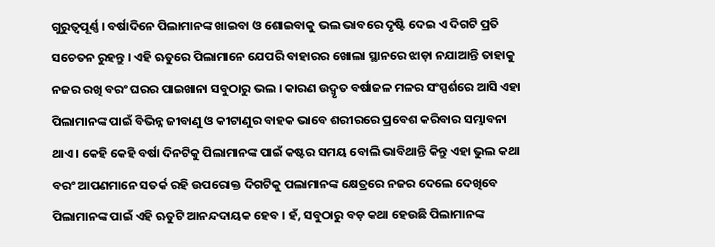ଗୁରୁତ୍ୱପୂର୍ଣ୍ଣ । ବର୍ଷାଦିନେ ପିଲାମାନଙ୍କ ଖାଇବା ଓ ଶୋଇବାକୁ ଭଲ ଭାବରେ ଦୃଷ୍ଟି ଦେଇ ଏ ଦିଗଟି ପ୍ରତି ସଚେତନ ରୁହନ୍ତୁ । ଏହି ଋତୁରେ ପିଲାମାନେ ଯେପରି ବାହାରର ଖୋଲା ସ୍ଥାନରେ ଝାଡ଼ା ନଯାଆନ୍ତି ତାହାକୁ ନଜର ରଖି ବରଂ ଘରର ପାଇଖାନା ସବୁଠାରୁ ଭଲ । କାରଣ ଉଦ୍ବୃତ ବର୍ଷାଜଳ ମଳର ସଂସ୍ପର୍ଶରେ ଆସି ଏହା ପିଲାମାନଙ୍କ ପାଇଁ ବିଭିନ୍ନ ଜୀବାଣୁ ଓ କୀଟାଣୁର ବାହକ ଭାବେ ଶରୀରରେ ପ୍ରବେଶ କରିବାର ସମ୍ଭାବନା ଥାଏ । କେହି କେହି ବର୍ଷା ଦିନଟିକୁ ପିଲାମାନଙ୍କ ପାଇଁ କଷ୍ଟର ସମୟ ବୋଲି ଭାବିଥାନ୍ତି କିନ୍ତୁ ଏହା ଭୁଲ କଥା ବରଂ ଆପଣମାନେ ସତର୍କ ରହି ଉପରୋକ୍ତ ଦିଗଟିକୁ ପଲାମାନଙ୍କ କ୍ଷେତ୍ରରେ ନଜର ଦେଲେ ଦେଖିବେ ପିଲାମାନଙ୍କ ପାଇଁ ଏହି ଋତୁଟି ଆନନ୍ଦଦାୟକ ହେବ । ହଁ, ସବୁଠାରୁ ବଡ଼ କଥା ହେଉଛି ପିଲାମାନଙ୍କ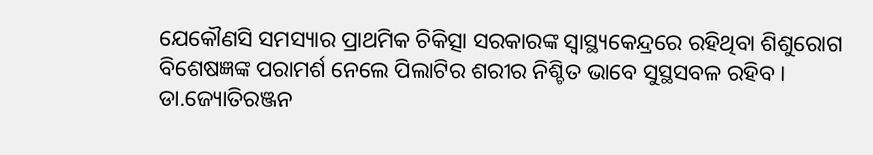ଯେକୌଣସି ସମସ୍ୟାର ପ୍ରାଥମିକ ଚିକିତ୍ସା ସରକାରଙ୍କ ସ୍ୱାସ୍ଥ୍ୟକେନ୍ଦ୍ରରେ ରହିଥିବା ଶିଶୁରୋଗ ବିଶେଷଜ୍ଞଙ୍କ ପରାମର୍ଶ ନେଲେ ପିଲାଟିର ଶରୀର ନିଶ୍ଚିତ ଭାବେ ସୁସ୍ଥସବଳ ରହିବ ।
ଡା.ଜ୍ୟୋତିରଞ୍ଜନ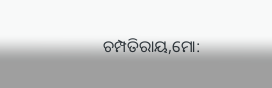ଚମ୍ପତିରାୟ,ମୋ: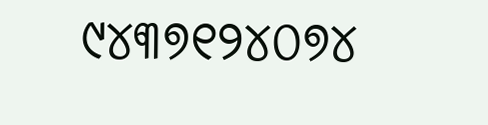୯୪୩୭୧୨୪୦୭୪